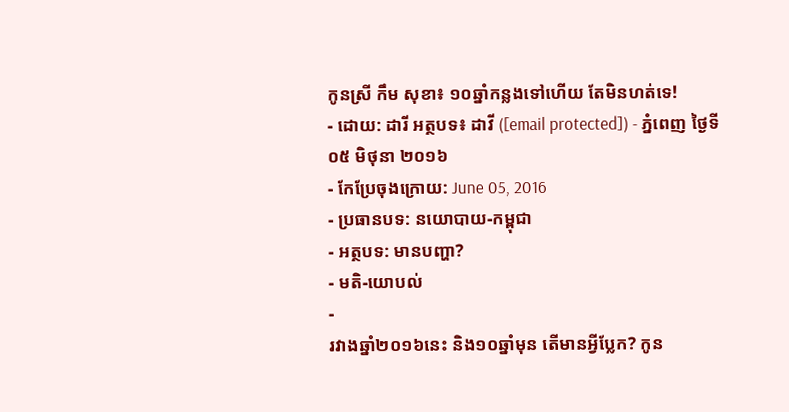កូនស្រី កឹម សុខា៖ ១០ឆ្នាំកន្លងទៅហើយ តែមិនហត់ទេ!
- ដោយ: ដារី អត្ថបទ៖ ដាវី ([email protected]) - ភ្នំពេញ ថ្ងៃទី០៥ មិថុនា ២០១៦
- កែប្រែចុងក្រោយ: June 05, 2016
- ប្រធានបទ: នយោបាយ-កម្ពុជា
- អត្ថបទ: មានបញ្ហា?
- មតិ-យោបល់
-
រវាងឆ្នាំ២០១៦នេះ និង១០ឆ្នាំមុន តើមានអ្វីប្លែក? កូន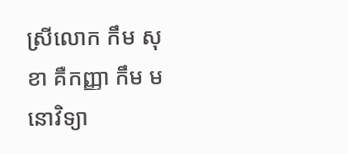ស្រីលោក កឹម សុខា គឺកញ្ញា កឹម មនោវិទ្យា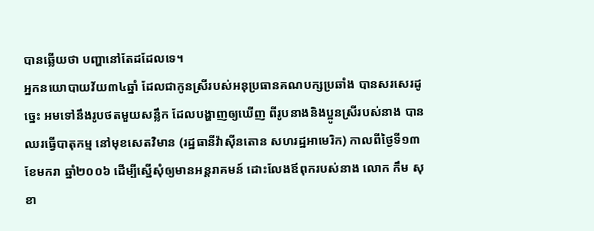បានឆ្លើយថា បញ្ហានៅតែដដែលទេ។
អ្នកនយោបាយវ័យ៣៤ឆ្នាំ ដែលជាកូនស្រីរបស់អនុប្រធានគណបក្សប្រឆាំង បានសរសេរដូច្នេះ អមទៅនឹងរូបថតមួយសន្លឹក ដែលបង្ហាញឲ្យឃើញ ពីរូបនាងនិងប្អូនស្រីរបស់នាង បានឈរធ្វើបាតុកម្ម នៅមុខសេតវិមាន (រដ្ឋធានីវ៉ាស៊ីនតោន សហរដ្ឋអាមេរិក) កាលពីថ្ងៃទី១៣ ខែមករា ឆ្នាំ២០០៦ ដើម្បីស្នើសុំឲ្យមានអន្តរាគមន៍ ដោះលែងឪពុករបស់នាង លោក កឹម សុខា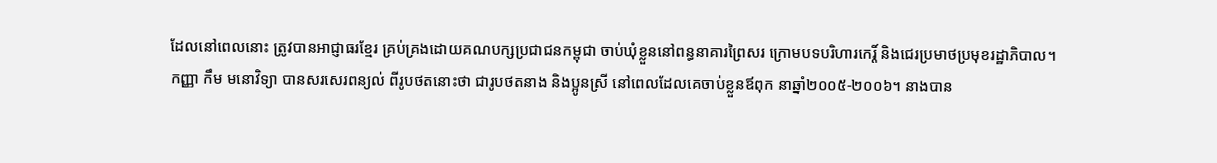ដែលនៅពេលនោះ ត្រូវបានអាជ្ញាធរខ្មែរ គ្រប់គ្រងដោយគណបក្សប្រជាជនកម្ពុជា ចាប់ឃុំខ្លួននៅពន្ធនាគារព្រៃសរ ក្រោមបទបរិហារកេរ្ដិ៍ និងជេរប្រមាថប្រមុខរដ្ឋាភិបាល។
កញ្ញា កឹម មនោវិទ្យា បានសរសេរពន្យល់ ពីរូបថតនោះថា ជារូបថតនាង និងប្អូនស្រី នៅពេលដែលគេចាប់ខ្លួនឪពុក នាឆ្នាំ២០០៥-២០០៦។ នាងបាន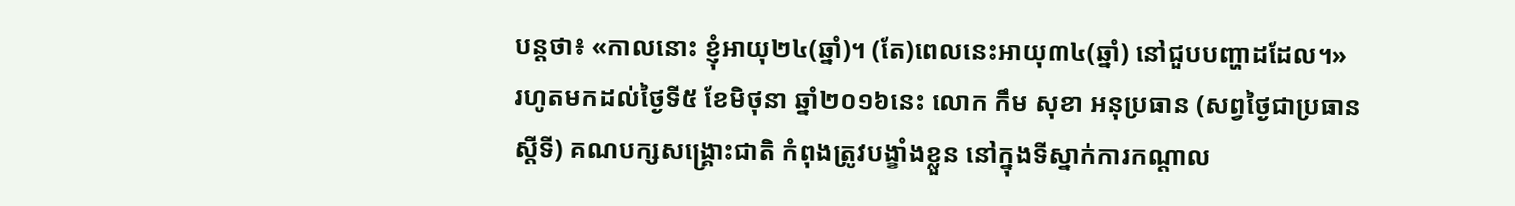បន្តថា៖ «កាលនោះ ខ្ញុំអាយុ២៤(ឆ្នាំ)។ (តែ)ពេលនេះអាយុ៣៤(ឆ្នាំ) នៅជួបបញ្ហាដដែល។»
រហូតមកដល់ថ្ងៃទី៥ ខែមិថុនា ឆ្នាំ២០១៦នេះ លោក កឹម សុខា អនុប្រធាន (សព្វថ្ងៃជាប្រធានស្ដីទី) គណបក្សសង្គ្រោះជាតិ កំពុងត្រូវបង្ខាំងខ្លួន នៅក្នុងទីស្នាក់ការកណ្ដាល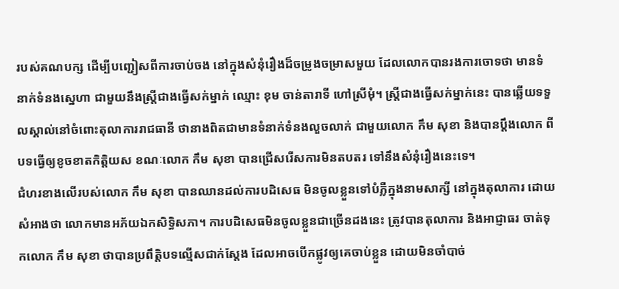របស់គណបក្ស ដើម្បីបញ្ជៀសពីការចាប់ចង នៅក្នុងសំនុំរឿងដ៏ចម្រូងចម្រាសមួយ ដែលលោកបានរងការចោទថា មានទំនាក់ទំនងស្នេហា ជាមួយនឹងស្ត្រីជាងធ្វើសក់ម្នាក់ ឈ្មោះ ខុម ចាន់តារាទី ហៅស្រីមុំ។ ស្ត្រីជាងធ្វើសក់ម្នាក់នេះ បានឆ្លើយទទួលស្គាល់នៅចំពោះតុលាការរាជធានី ថានាងពិតជាមានទំនាក់ទំនងលួចលាក់ ជាមួយលោក កឹម សុខា និងបានប្ដឹងលោក ពីបទធ្វើឲ្យខូចខាតកិត្តិយស ខណៈលោក កឹម សុខា បានជ្រើសរើសការមិនតបតរ ទៅនឹងសំនុំរឿងនេះទេ។
ជំហរខាងលើរបស់លោក កឹម សុខា បានឈានដល់ការបដិសេធ មិនចូលខ្លួនទៅបំភ្លឺក្នុងនាមសាក្សី នៅក្នុងតុលាការ ដោយសំអាងថា លោកមានអភ័យឯកសិទ្ធិសភា។ ការបដិសេធមិនចូលខ្លួនជាច្រើនដងនេះ ត្រូវបានតុលាការ និងអាជ្ញាធរ ចាត់ទុកលោក កឹម សុខា ថាបានប្រពឹត្តិបទល្មើសជាក់ស្ដែង ដែលអាចបើកផ្លូវឲ្យគេចាប់ខ្លួន ដោយមិនចាំបាច់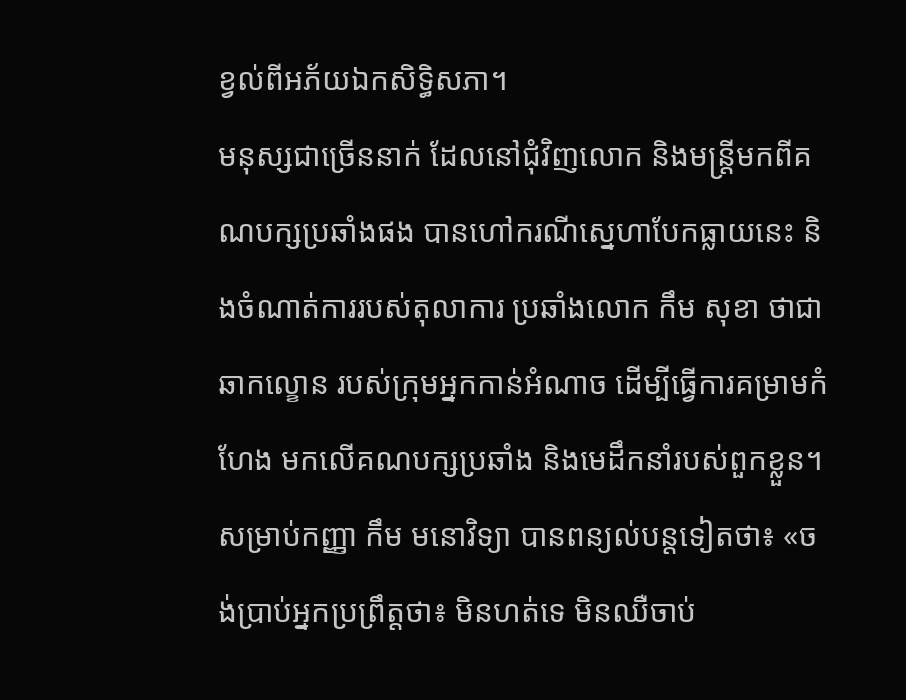ខ្វល់ពីអភ័យឯកសិទ្ធិសភា។
មនុស្សជាច្រើននាក់ ដែលនៅជុំវិញលោក និងមន្ត្រីមកពីគណបក្សប្រឆាំងផង បានហៅករណីស្នេហាបែកធ្លាយនេះ និងចំណាត់ការរបស់តុលាការ ប្រឆាំងលោក កឹម សុខា ថាជាឆាកល្ខោន របស់ក្រុមអ្នកកាន់អំណាច ដើម្បីធ្វើការគម្រាមកំហែង មកលើគណបក្សប្រឆាំង និងមេដឹកនាំរបស់ពួកខ្លួន។ សម្រាប់កញ្ញា កឹម មនោវិទ្យា បានពន្យល់បន្តទៀតថា៖ «ចង់ប្រាប់អ្នកប្រព្រឹត្តថា៖ មិនហត់ទេ មិនឈឺចាប់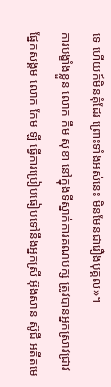ទេ ហេីយក៍មិនគុំដែរ ព្រេាះទាំងអស់នេះ មិនមែនជារឿងបុគ្គល»។
ការបង្ខាំងខ្លួន លោក កឹម សុខា នៅក្នុងទីស្នាក់ការគណបក្ស ត្រូវបានអ្នកស្រាវជ្រាវផ្នែកសង្គម លោក កែម ឡី ធ្វើការប្រៀបធៀបទៅនឹងអ្នកស្រី អ៊ុងសាន ស៊ូជី អតីតមេ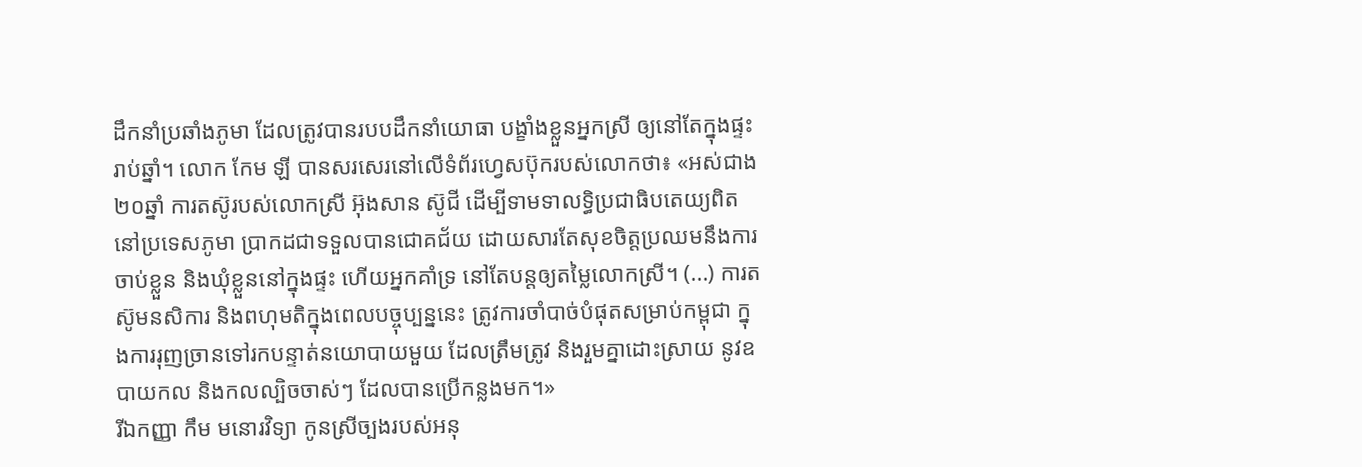ដឹកនាំប្រឆាំងភូមា ដែលត្រូវបានរបបដឹកនាំយោធា បង្ខាំងខ្លួនអ្នកស្រី ឲ្យនៅតែក្នុងផ្ទះរាប់ឆ្នាំ។ លោក កែម ឡី បានសរសេរនៅលើទំព័រហ្វេសប៊ុករបស់លោកថា៖ «អស់ជាង២០ឆ្នាំ ការតស៊ូរបស់លោកស្រី អ៊ុងសាន ស៊ូជី ដើម្បីទាមទាលទ្ធិប្រជាធិបតេយ្យពិតនៅប្រទេសភូមា ប្រាកដជាទទួលបានជោគជ័យ ដោយសារតែសុខចិត្តប្រឈមនឹងការចាប់ខ្លួន និងឃុំខ្លួននៅក្នុងផ្ទះ ហើយអ្នកគាំទ្រ នៅតែបន្តឲ្យតម្លៃលោកស្រី។ (...) ការតស៊ូមនសិការ និងពហុមតិក្នុងពេលបច្ចុប្បន្ននេះ ត្រូវការចាំបាច់បំផុតសម្រាប់កម្ពុជា ក្នុងការរុញច្រានទៅរកបន្ទាត់នយោបាយមួយ ដែលត្រឹមត្រូវ និងរួមគ្នាដោះស្រាយ នូវឧបាយកល និងកលល្បិចចាស់ៗ ដែលបានប្រើកន្លងមក។»
រីឯកញ្ញា កឹម មនោរវិទ្យា កូនស្រីច្បងរបស់អនុ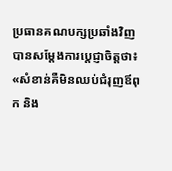ប្រធានគណបក្សប្រឆាំងវិញ បានសម្ដែងការប្ដេជ្ញាចិត្តថា៖ «សំខាន់គឺមិនឈប់ជំរុញឪពុក និង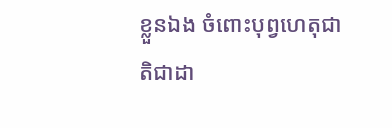ខ្លួនឯង ចំពេាះបុព្វហេតុជាតិជាដា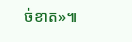ច់ខាត»៕